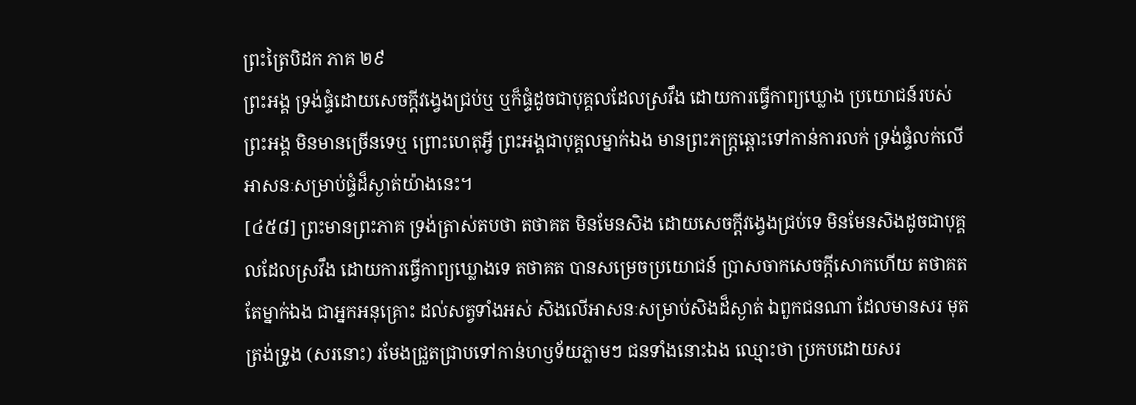ព្រះត្រៃបិដក ភាគ ២៩
ព្រះអង្គ ទ្រង់ផ្ទំដោយសេចក្តីវង្វេងជ្រប់ឬ ឬក៏ផ្ទំដូចជាបុគ្គលដែលស្រវឹង ដោយការធ្វើកាព្យឃ្លោង ប្រយោជន៍របស់ព្រះអង្គ មិនមានច្រើនទេឬ ព្រោះហេតុអ្វី ព្រះអង្គជាបុគ្គលម្នាក់ឯង មានព្រះភក្ត្រឆ្ពោះទៅកាន់ការលក់ ទ្រង់ផ្ទំលក់លើអាសនៈសម្រាប់ផ្ទំដ៏ស្ងាត់យ៉ាងនេះ។
[៤៥៨] ព្រះមានព្រះភាគ ទ្រង់ត្រាស់តបថា តថាគត មិនមែនសិង ដោយសេចក្តីវង្វេងជ្រប់ទេ មិនមែនសិងដូចជាបុគ្គលដែលស្រវឹង ដោយការធ្វើកាព្យឃ្លោងទេ តថាគត បានសម្រេចប្រយោជន៍ ប្រាសចាកសេចក្តីសោកហើយ តថាគត តែម្នាក់ឯង ជាអ្នកអនុគ្រោះ ដល់សត្វទាំងអស់ សិងលើអាសនៈសម្រាប់សិងដ៏ស្ងាត់ ឯពួកជនណា ដែលមានសរ មុតត្រង់ទ្រូង (សរនោះ) រមែងជ្រួតជ្រាបទៅកាន់ហឫទ័យភ្លាមៗ ជនទាំងនោះឯង ឈ្មោះថា ប្រកបដោយសរ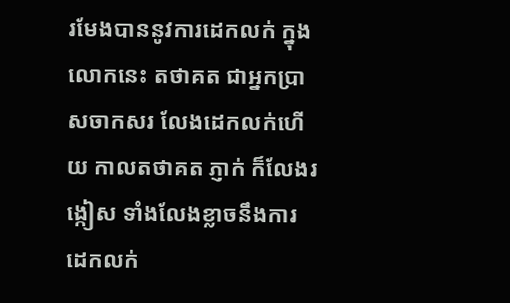រមែងបាននូវការដេកលក់ ក្នុងលោកនេះ តថាគត ជាអ្នកប្រាសចាកសរ លែងដេកលក់ហើយ កាលតថាគត ភ្ញាក់ ក៏លែងរង្កៀស ទាំងលែងខ្លាចនឹងការដេកលក់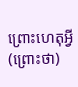ព្រោះហេតុអ្វី (ព្រោះថា)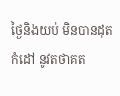ថ្ងៃនិងយប់ មិនបានដុតកំដៅ នូវតថាគត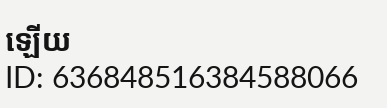ឡើយ
ID: 636848516384588066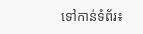ទៅកាន់ទំព័រ៖